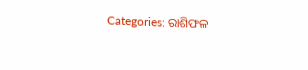Categories: ରାଶିଫଳ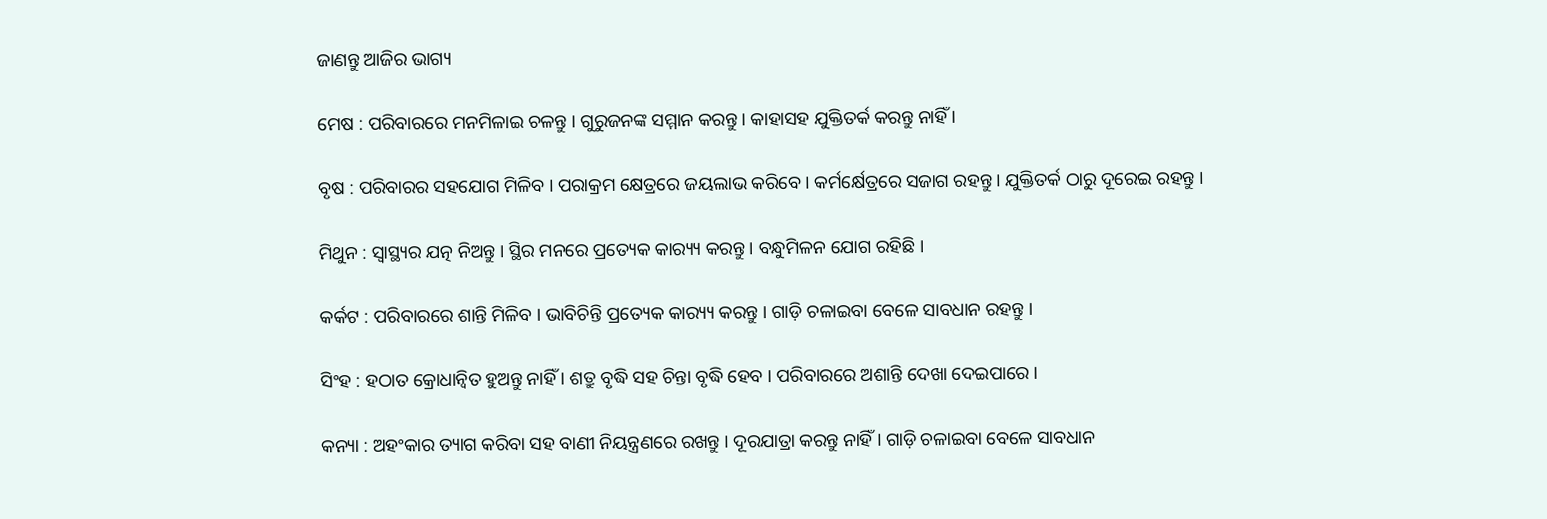ଜାଣନ୍ତୁ ଆଜିର ଭାଗ୍ୟ

ମେଷ : ପରିବାରରେ ମନମିଳାଇ ଚଳନ୍ତୁ । ଗୁରୁଜନଙ୍କ ସମ୍ମାନ କରନ୍ତୁ । କାହାସହ ଯୁକ୍ତିତର୍କ କରନ୍ତୁ ନାହିଁ ।

ବୃଷ : ପରିବାରର ସହଯୋଗ ମିଳିବ । ପରାକ୍ରମ କ୍ଷେତ୍ରରେ ଜୟଲାଭ କରିବେ । କର୍ମର୍କ୍ଷେତ୍ରରେ ସଜାଗ ରହନ୍ତୁ । ଯୁକ୍ତିତର୍କ ଠାରୁ ଦୂରେଇ ରହନ୍ତୁ ।

ମିଥୁନ : ସ୍ୱାସ୍ଥ୍ୟର ଯତ୍ନ ନିଅନ୍ତୁ । ସ୍ଥିର ମନରେ ପ୍ରତ୍ୟେକ କାର‌୍ୟ୍ୟ କରନ୍ତୁ । ବନ୍ଧୁମିଳନ ଯୋଗ ରହିଛି ।

କର୍କଟ : ପରିବାରରେ ଶାନ୍ତି ମିଳିବ । ଭାବିଚିନ୍ତି ପ୍ରତ୍ୟେକ କାର‌୍ୟ୍ୟ କରନ୍ତୁ । ଗାଡ଼ି ଚଳାଇବା ବେଳେ ସାବଧାନ ରହନ୍ତୁ ।

ସିଂହ : ହଠାତ କ୍ରୋଧାନ୍ଵିତ ହୁଅନ୍ତୁ ନାହିଁ । ଶତ୍ରୁ ବୃଦ୍ଧି ସହ ଚିନ୍ତା ବୃଦ୍ଧି ହେବ । ପରିବାରରେ ଅଶାନ୍ତି ଦେଖା ଦେଇପାରେ ।

କନ୍ୟା : ଅହଂକାର ତ୍ୟାଗ କରିବା ସହ ବାଣୀ ନିୟନ୍ତ୍ରଣରେ ରଖନ୍ତୁ । ଦୂରଯାତ୍ରା କରନ୍ତୁ ନାହିଁ । ଗାଡ଼ି ଚଳାଇବା ବେଳେ ସାବଧାନ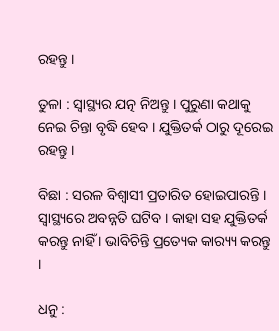ରହନ୍ତୁ ।

ତୁଳା : ସ୍ୱାସ୍ଥ୍ୟର ଯତ୍ନ ନିଅନ୍ତୁ । ପୁରୁଣା କଥାକୁ ନେଇ ଚିନ୍ତା ବୃଦ୍ଧି ହେବ । ଯୁକ୍ତିତର୍କ ଠାରୁ ଦୂରେଇ ରହନ୍ତୁ ।

ବିଛା : ସରଳ ବିଶ୍ୱାସୀ ପ୍ରତାରିତ ହୋଇପାରନ୍ତି । ସ୍ୱାସ୍ଥ୍ୟରେ ଅବନ୍ନତି ଘଟିବ । କାହା ସହ ଯୁକ୍ତିତର୍କ କରନ୍ତୁ ନାହିଁ । ଭାବିଚିନ୍ତି ପ୍ରତ୍ୟେକ କାର‌୍ୟ୍ୟ କରନ୍ତୁ ।

ଧନୁ :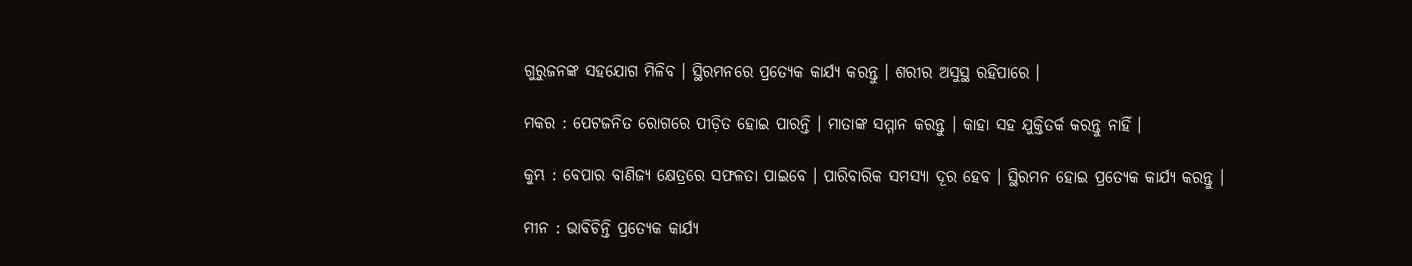ଗୁରୁଜନଙ୍କ ସହଯୋଗ ମିଳିବ । ସ୍ଥିରମନରେ ପ୍ରତ୍ୟେକ କାର୍ଯ୍ୟ କରନ୍ତୁ । ଶରୀର ଅସୁସ୍ଥ ରହିପାରେ ।

ମକର : ପେଟଜନିତ ରୋଗରେ ପୀଡ଼ିତ ହୋଇ ପାରନ୍ତି । ମାତାଙ୍କ ସମ୍ମାନ କରନ୍ତୁ । କାହା ସହ ଯୁକ୍ତିତର୍କ କରନ୍ତୁ ନାହିଁ ।

କୁମ୍ଭ : ବେପାର ବାଣିଜ୍ୟ କ୍ଷେତ୍ରରେ ସଫଳତା ପାଇବେ । ପାରିବାରିକ ସମସ୍ୟା ଦୂର ହେବ । ସ୍ଥିରମନ ହୋଇ ପ୍ରତ୍ୟେକ କାର୍ଯ୍ୟ କରନ୍ତୁ ।

ମୀନ : ଭାବିଚିନ୍ତି ପ୍ରତ୍ୟେକ କାର୍ଯ୍ୟ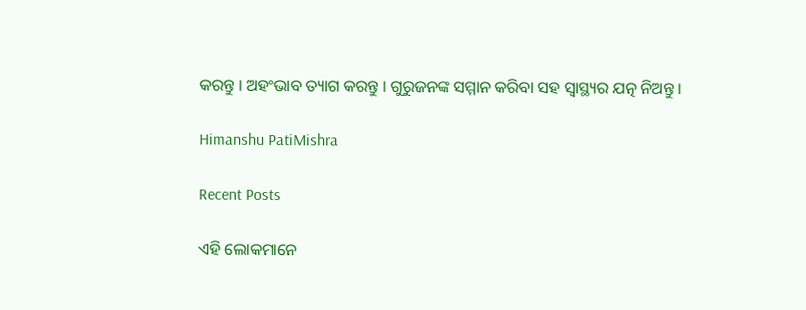କରନ୍ତୁ । ଅହଂଭାବ ତ୍ୟାଗ କରନ୍ତୁ । ଗୁରୁଜନଙ୍କ ସମ୍ମାନ କରିବା ସହ ସ୍ୱାସ୍ଥ୍ୟର ଯତ୍ନ ନିଅନ୍ତୁ ।

Himanshu PatiMishra

Recent Posts

ଏହି ଲୋକମାନେ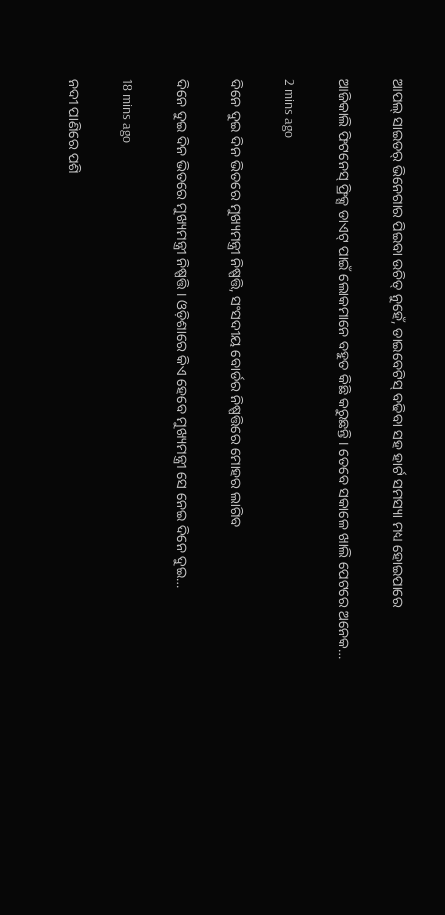ଆପଲ୍ ସାଇଡର୍ ଭିନେଗାର ପିଇବା ଉଚିତ୍ ନୁହେଁ, ଡାଇବେଟିସ୍‌ ବଢିବା ସହ ହାର୍ଟ ସମସ୍ୟା ମଧ୍ୟ ହୋଇପାରେ

ଆଜିକାଲି ଫିଟନେସ୍ ଫ୍ରିକ୍ସ ଡାଏଟ୍ ପାଇଁ ଲୋକମାନେ ବହୁତ କିଛି କରୁଛନ୍ତି । ତେବେ ସକାଳେ ଖାଲି ପେଟରେ ଅନେକ…

2 mins ago

ଦିନେ ଦୁଇ ଦିନ ଭିତରେ ମୁଖ୍ୟମନ୍ତ୍ରୀ ନିଷ୍ପତ୍ତି, ସଂସଦୀୟ ବୋର୍ଡର ନିଷ୍ପତ୍ତିରେ ମୋହର ଲାଗିବ

ଦିନେ ଦୁଇ ଦିନ ଭିତରେ ମୁଖ୍ୟମନ୍ତ୍ରୀ ନିଷ୍ପତ୍ତି । ଓଡ଼ିଶାରେ କିଏ ହେବେ ମୁଖ୍ୟମନ୍ତ୍ରୀ ସେ ନେଇ ଦିନେ ଦୁଇ…

18 mins ago

ନଦୀ ପାଣିରେ ପଶି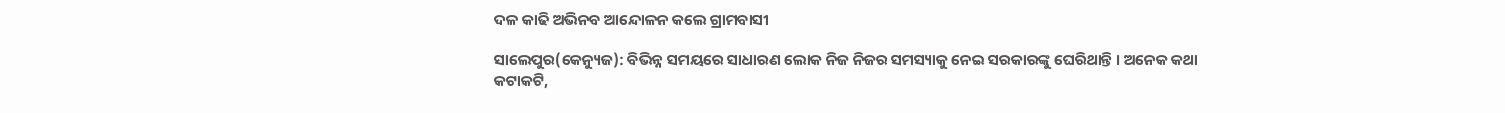ଦଳ କାଢି ଅଭିନବ ଆନ୍ଦୋଳନ କଲେ ଗ୍ରାମବାସୀ

ସାଲେପୁର(କେନ୍ୟୁଜ): ବିଭିନ୍ନ ସମୟରେ ସାଧାରଣ ଲୋକ ନିଜ ନିଜର ସମସ୍ୟାକୁ ନେଇ ସରକାରଙ୍କୁ ଘେରିଥାନ୍ତି । ଅନେକ କଥା କଟାକଟି,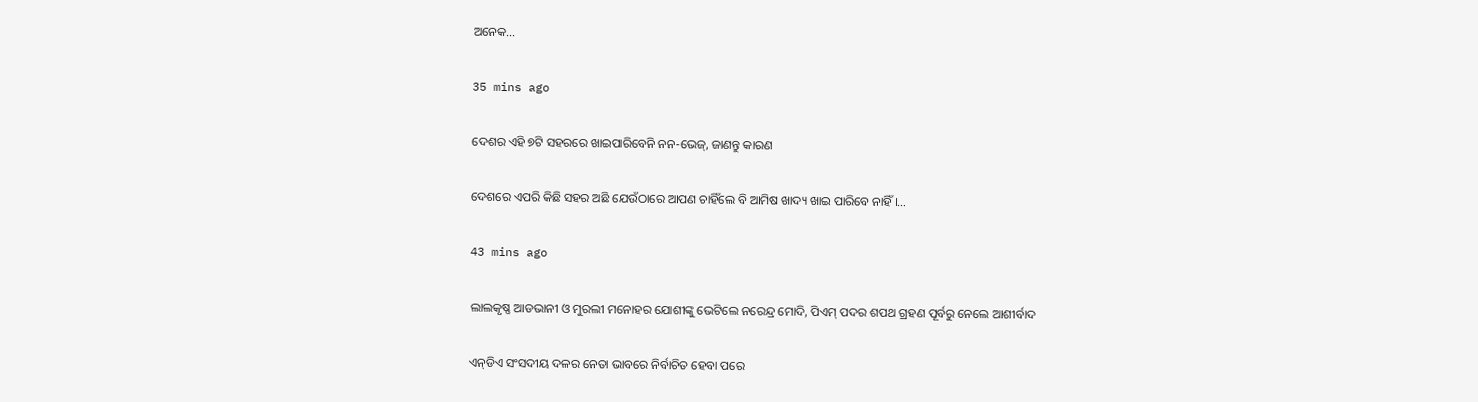ଅନେକ…

35 mins ago

ଦେଶର ଏହି ୭ଟି ସହରରେ ଖାଇପାରିବେନି ନନ-ଭେଜ୍, ଜାଣନ୍ତୁ କାରଣ

ଦେଶରେ ଏପରି କିଛି ସହର ଅଛି ଯେଉଁଠାରେ ଆପଣ ଚାହିଁଲେ ବି ଆମିଷ ଖାଦ୍ୟ ଖାଇ ପାରିବେ ନାହିଁ ।…

43 mins ago

ଲାଲକୃଷ୍ଣ ଆଡଭାନୀ ଓ ମୁରଲୀ ମନୋହର ଯୋଶୀଙ୍କୁ ଭେଟିଲେ ନରେନ୍ଦ୍ର ମୋଦି, ପିଏମ୍‌ ପଦର ଶପଥ ଗ୍ରହଣ ପୂର୍ବରୁ ନେଲେ ଆଶୀର୍ବାଦ

ଏନ୍‌ଡିଏ ସଂସଦୀୟ ଦଳର ନେତା ଭାବରେ ନିର୍ବାଚିତ ହେବା ପରେ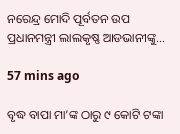ନରେନ୍ଦ୍ର ମୋଦି ପୂର୍ବତନ ଉପ ପ୍ରଧାନମନ୍ତ୍ରୀ ଲାଲକୃଷ୍ଣ ଆଡଭାନୀଙ୍କୁ…

57 mins ago

ବୃଦ୍ଧ ବାପା ମା’ଙ୍କ ଠାରୁ ୯ କୋଟି ଟଙ୍କା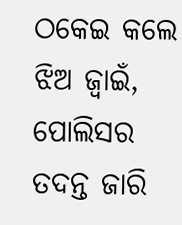ଠକେଇ କଲେ ଝିଅ ଜ୍ୱାଇଁ, ପୋଲିସର ତଦନ୍ତ ଜାରି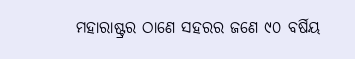ମହାରାଷ୍ଟ୍ରର ଠାଣେ ସହରର ଜଣେ ୯୦ ବର୍ଷିୟ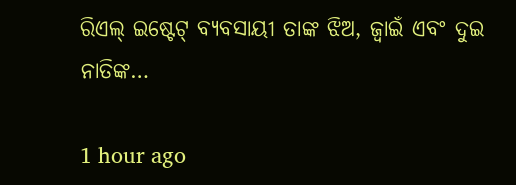ରିଏଲ୍ ଇଷ୍ଟେଟ୍ ବ୍ୟବସାୟୀ ତାଙ୍କ ଝିଅ, ଜ୍ୱାଇଁ ଏବଂ ଦୁଇ ନାତିଙ୍କ…

1 hour ago